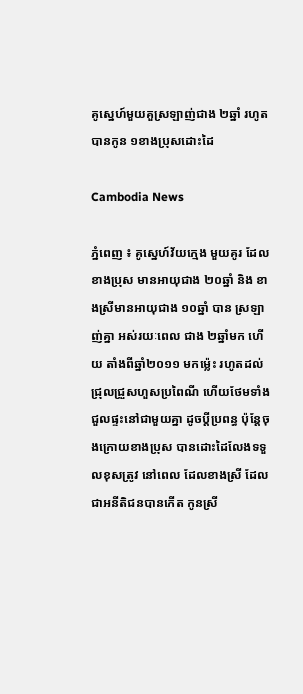គូស្នេហ៍មួយគួស្រឡាញ់ជាង ២ឆ្នាំ រហូតបានកូន ១ខាងប្រុសដោះដៃ

Cambodia News

ភ្នំពេញ ៖ គូស្នេហ៍វ័យក្មេង មួយគូរ ដែលខាងប្រុស មានអាយុជាង ២០ឆ្នាំ និង ខាងស្រីមានអាយុជាង ១០ឆ្នាំ បាន ស្រឡាញ់គ្នា អស់រយៈពេល ជាង ២ឆ្នាំមក ហើយ តាំងពីឆ្នាំ២០១១ មកម្ល៉េះ រហូតដល់ ជ្រុលជ្រួសហួសប្រពៃណី ហើយថែមទាំង ជួលផ្ទះនៅជាមួយគ្នា ដូចប្ដីប្រពន្ធ ប៉ុន្តែចុងក្រោយខាងប្រុស បានដោះដៃលែងទទួលខុសត្រូវ នៅពេល ដែលខាងស្រី ដែលជាអនីតិជនបានកើត កូនស្រី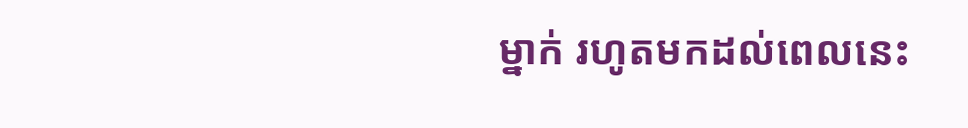ម្នាក់ រហូតមកដល់ពេលនេះ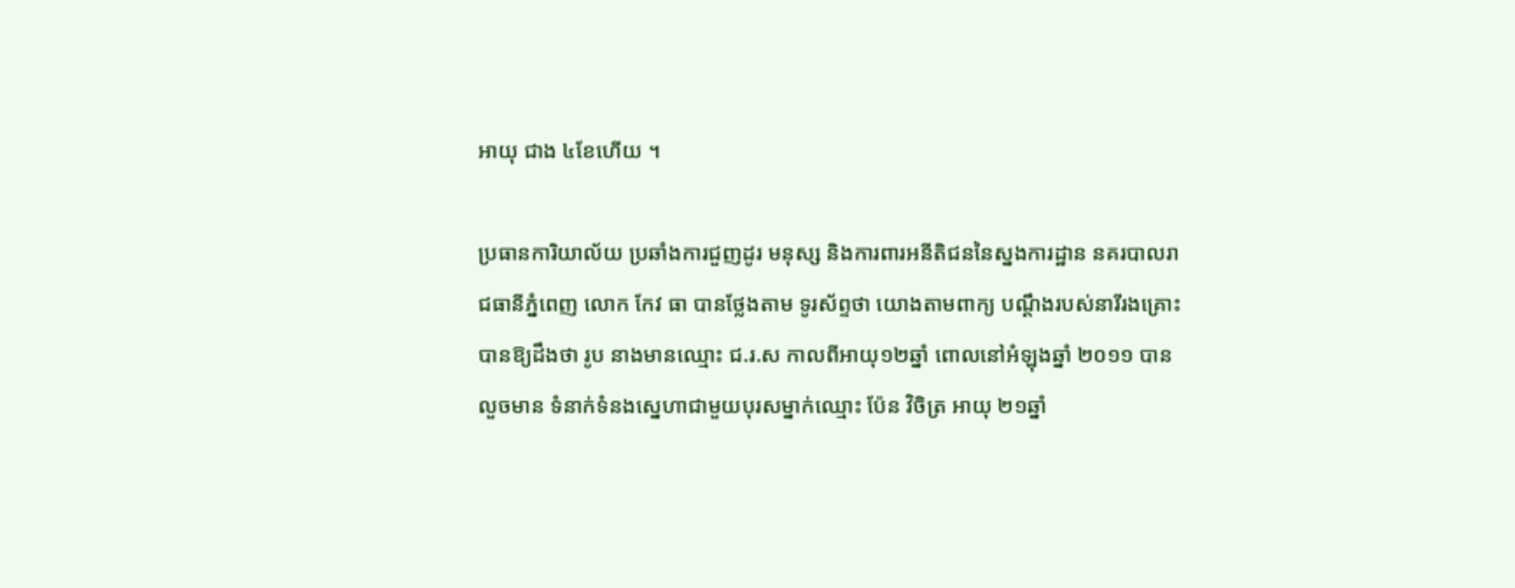អាយុ ជាង ៤ខែហើយ ។

ប្រធានការិយាល័យ ប្រឆាំងការជួញដូរ មនុស្ស និងការពារអនីតិជននៃស្នងការដ្ឋាន នគរបាលរាជធានីភ្នំពេញ លោក កែវ ធា បានថ្លែងតាម ទូរស័ព្ទថា យោងតាមពាក្យ បណ្ដឹងរបស់នារីរងគ្រោះ បានឱ្យដឹងថា រូប នាងមានឈ្មោះ ជ.រ.ស កាលពីអាយុ១២ឆ្នាំ ពោលនៅអំឡុងឆ្នាំ ២០១១ បានលួចមាន ទំនាក់ទំនងស្នេហាជាមួយបុរសម្នាក់ឈ្មោះ ប៉ែន វិចិត្រ អាយុ ២១ឆ្នាំ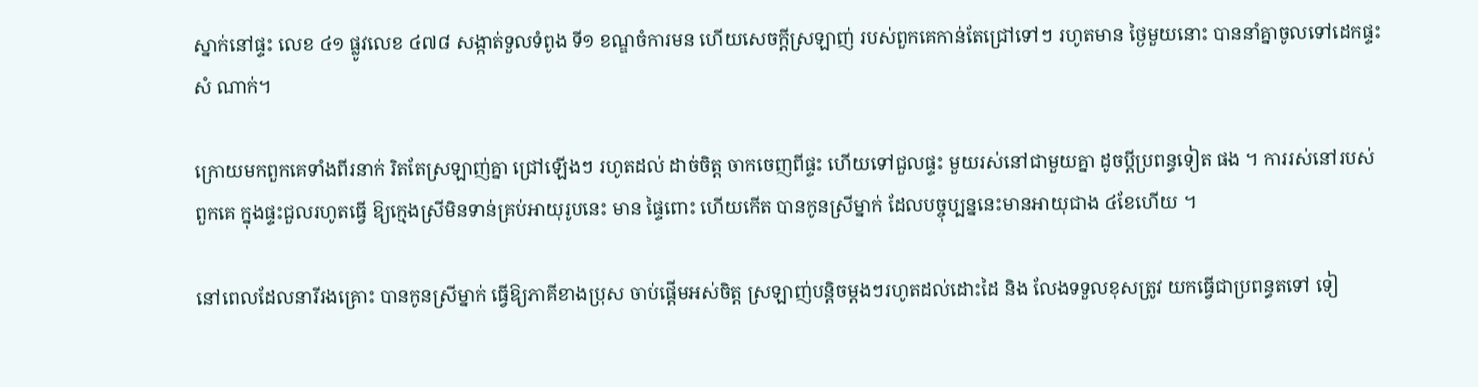ស្នាក់នៅផ្ទះ លេខ ៤១ ផ្លូវលេខ ៤៧៨ សង្កាត់ទួលទំពូង ទី១ ខណ្ឌចំការមន ហើយសេចក្ដីស្រឡាញ់ របស់ពួកគេកាន់តែជ្រៅទៅៗ រហូតមាន ថ្ងៃមួយនោះ បាននាំគ្នាចូលទៅដេកផ្ទះសំ ណាក់។

ក្រោយមកពួកគេទាំងពីរនាក់ រិតតែស្រឡាញ់គ្នា ជ្រៅឡើងៗ រហូតដល់ ដាច់ចិត្ដ ចាកចេញពីផ្ទះ ហើយទៅជួលផ្ទះ មួយរស់នៅជាមួយគ្នា ដូចប្ដីប្រពន្ធទៀត ផង ។ ការរស់នៅរបស់ពួកគេ ក្នុងផ្ទះជួលរហូតធ្វើ ឱ្យក្មេងស្រីមិនទាន់គ្រប់អាយុរូបនេះ មាន ផ្ទៃពោះ ហើយកើត បានកូនស្រីម្នាក់ ដែលបច្ចុប្បន្ននេះមានអាយុជាង ៤ខែហើយ ។

នៅពេលដែលនារីរងគ្រោះ បានកូនស្រីម្នាក់ ធ្វើឱ្យភាគីខាងប្រុស ចាប់ផ្ដើមអស់ចិត្ដ ស្រឡាញ់បន្ដិចម្ដងៗរហូតដល់ដោះដៃ និង លែងទទួលខុសត្រូវ យកធ្វើជាប្រពន្ធតទៅ ទៀ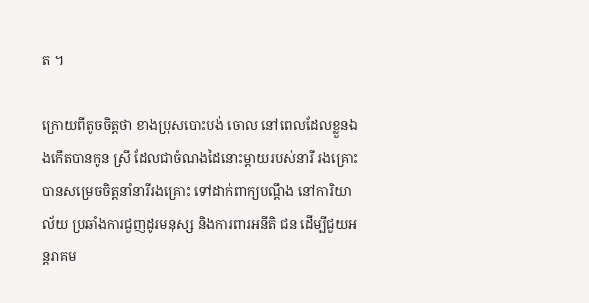ត ។

ក្រោយពីតូចចិត្ដថា ខាងប្រុសបោះបង់ ចោល នៅពេលដែលខ្លួនឯងកើតបានកូន ស្រី ដែលជាចំណងដៃនោះម្ដាយរបស់នារី រងគ្រោះ បានសម្រេចចិត្ដនាំនារីរងគ្រោះ ទៅដាក់ពាក្យបណ្ដឹង នៅការិយាល័យ ប្រឆាំងការជួញដូរមនុស្ស និងការពារអនីតិ ជន ដើម្បីជួយអន្ដរាគម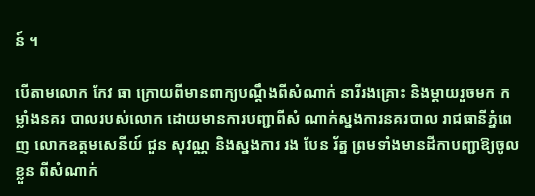ន៍ ។

បើតាមលោក កែវ ធា ក្រោយពីមានពាក្យបណ្ដឹងពីសំណាក់ នារីរងគ្រោះ និងម្ដាយរួចមក កម្លាំងនគរ បាលរបស់លោក ដោយមានការបញ្ជាពីសំ ណាក់ស្នងការនគរបាល រាជធានីភ្នំពេញ លោកឧត្ដមសេនីយ៍ ជួន សុវណ្ណ និងស្នងការ រង បែន រ័ត្ន ព្រមទាំងមានដីកាបញ្ជាឱ្យចូល ខ្លួន ពីសំណាក់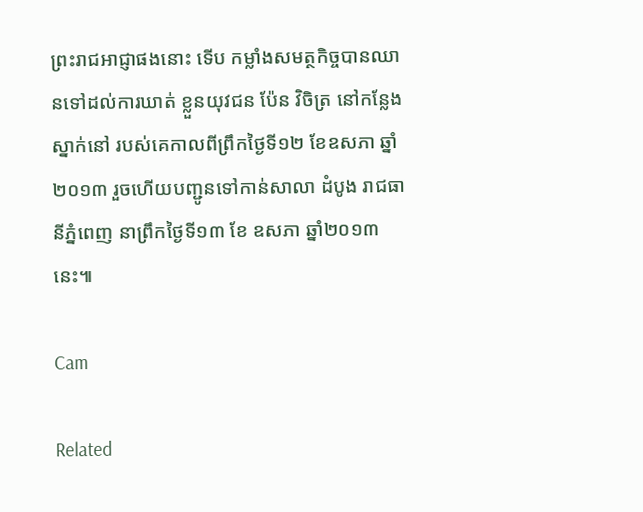ព្រះរាជអាជ្ញាផងនោះ ទើប កម្លាំងសមត្ថកិច្ចបានឈានទៅដល់ការឃាត់ ខ្លួនយុវជន ប៉ែន វិចិត្រ នៅកន្លែងស្នាក់នៅ របស់គេកាលពីព្រឹកថ្ងៃទី១២ ខែឧសភា ឆ្នាំ ២០១៣ រួចហើយបញ្ជូនទៅកាន់សាលា ដំបូង រាជធានីភ្នំពេញ នាព្រឹកថ្ងៃទី១៣ ខែ ឧសភា ឆ្នាំ២០១៣ នេះ៕

Cam

Related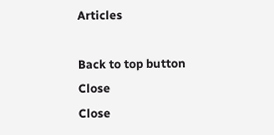Articles

Back to top button
Close
Close